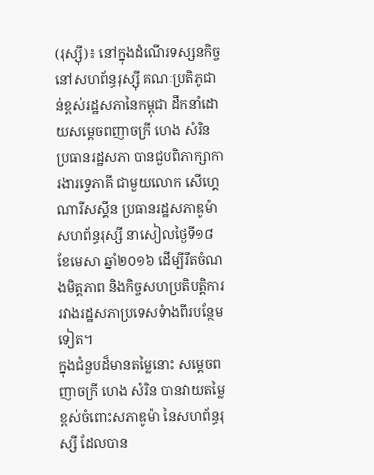(រុស្ស៊ី)៖ នៅក្នុងដំណើរទស្សនកិច្ច នៅសហព័ន្ធរុស្ស៊ី គណៈប្រតិភូជាន់ខ្ពស់រដ្ឋសភានៃកម្ពុជា ដឹកនាំដោយសម្តេចពញាចក្រី ហេង សំរិន ប្រធានរដ្ឋសភា បានជួបពិភាក្សាការងារទ្វេភាគី ជាមួយលោក សើហ្គេ ណារីសស្គីន ប្រធានរដ្ឋសភាឌូម៉ា សហព័ន្ធរុស្សី នាសៀលថ្ងៃទី១៨ ខែមេសា ឆ្នាំ២០១៦ ដើម្បីរឹតចំណងមិត្តភាព និងកិច្ចសហប្រតិបត្តិការ រវាងរដ្ឋសភាប្រទេសទំាងពីរបន្ថែមទៀត។
ក្នុងជំនួបដ៏មានតម្លៃនោះ សម្តេចពញាចក្រី ហេង សំរិន បានវាយតម្លៃខ្ពស់ចំពោះសភាឌូម៉ា នៃសហព័ន្ធរុស្សី ដែលបាន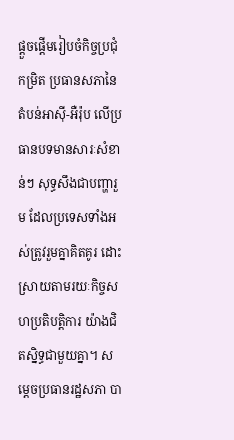ផ្តួចផ្តើមរៀបចំកិច្ចប្រជុំកម្រិត ប្រធានសភានៃតំបន់អាស៊ី-អឺរ៉ុប លើប្រធានបទមានសារៈសំខាន់ៗ សុទ្ធសឹងជាបញ្ហារួម ដែលប្រទេសទាំងអស់ត្រូវរួមគ្នាគិតគូរ ដោះស្រាយតាមរយៈកិច្ចសហប្រតិបត្តិការ យ៉ាងជិតស្និទ្ធជាមួយគ្នា។ សម្តេចប្រធានរដ្ឋសភា បា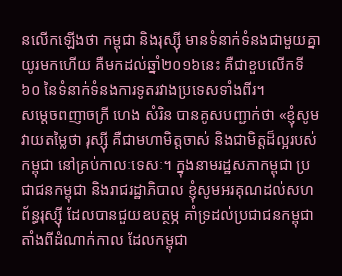នលើកឡើងថា កម្ពុជា និងរុស្ស៊ី មានទំនាក់ទំនងជាមួយគ្នាយូរមកហើយ គឺមកដល់ឆ្នាំ២០១៦នេះ គឺជាខួបលើកទី៦០ នៃទំនាក់ទំនងការទូតរវាងប្រទេសទាំងពីរ។
សម្តេចពញាចក្រី ហេង សំរិន បានគូសបញ្ជាក់ថា «ខ្ញុំសូមវាយតម្លៃថា រុស្ស៊ី គឺជាមហាមិត្តចាស់ និងជាមិត្តដ៏ល្អរបស់កម្ពុជា នៅគ្រប់កាលៈទេសៈ។ ក្នុងនាមរដ្ឋសភាកម្ពុជា ប្រជាជនកម្ពុជា និងរាជរដ្ឋាភិបាល ខ្ញុំសូមអរគុណដល់សហព័ន្ធរុស្ស៊ី ដែលបានជួយឧបត្ថម្ភ គាំទ្រដល់ប្រជាជនកម្ពុជា តាំងពីដំណាក់កាល ដែលកម្ពុជា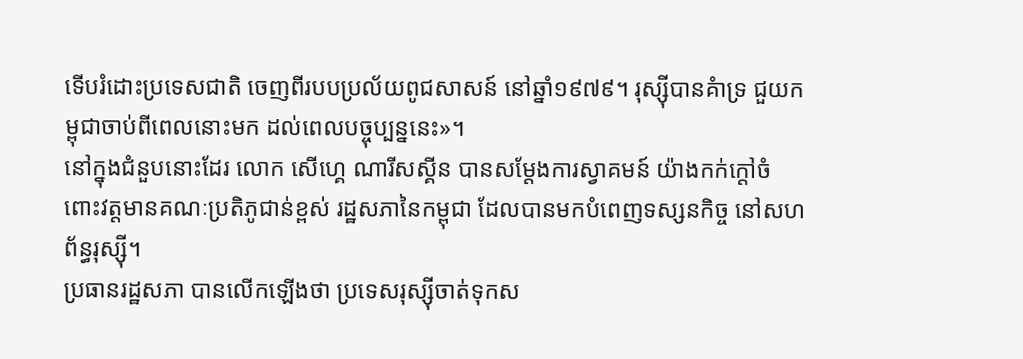ទើបរំដោះប្រទេសជាតិ ចេញពីរបបប្រល័យពូជសាសន៍ នៅឆ្នាំ១៩៧៩។ រុស្ស៊ីបានគំាទ្រ ជួយកម្ពុជាចាប់ពីពេលនោះមក ដល់ពេលបច្ចុប្បន្ននេះ»។
នៅក្នុងជំនួបនោះដែរ លោក សើហ្គេ ណារីសស្គីន បានសម្តែងការស្វាគមន៍ យ៉ាងកក់ក្តៅចំពោះវត្តមានគណៈប្រតិភូជាន់ខ្ពស់ រដ្ឋសភានៃកម្ពុជា ដែលបានមកបំពេញទស្សនកិច្ច នៅសហព័ន្ធរុស្ស៊ី។
ប្រធានរដ្ឋសភា បានលើកឡើងថា ប្រទេសរុស្ស៊ីចាត់ទុកស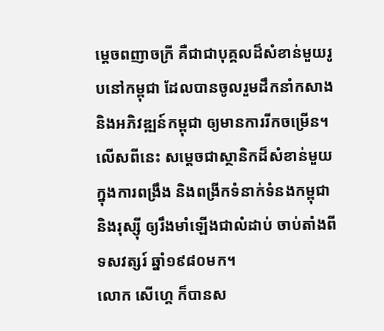ម្តេចពញាចក្រី គឺជាជាបុគ្គលដ៏សំខាន់មួយរូបនៅកម្ពុជា ដែលបានចូលរួមដឹកនាំកសាង និងអភិវឌ្ឍន៍កម្ពុជា ឲ្យមានការរីកចម្រើន។ លើសពីនេះ សម្តេចជាស្ថានិកដ៏សំខាន់មួយ ក្នុងការពង្រឹង និងពង្រីកទំនាក់ទំនងកម្ពុជា និងរុស្ស៊ី ឲ្យរឹងមាំឡើងជាលំដាប់ ចាប់តាំងពីទសវត្សរ៍ ឆ្នាំ១៩៨០មក។
លោក សើហ្គេ ក៏បានស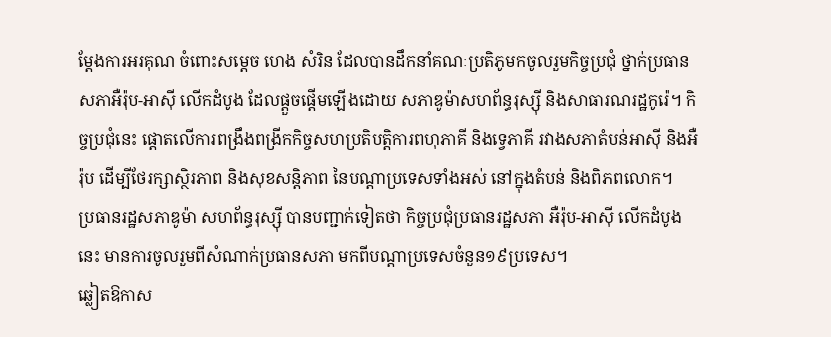ម្តែងការអរគុណ ចំពោះសម្តេច ហេង សំរិន ដែលបានដឹកនាំគណៈប្រតិភូមកចូលរួមកិច្ចប្រជុំ ថ្នាក់ប្រធានសភាអឺរ៉ុប-អាស៊ី លើកដំបូង ដែលផ្តួចផ្តើមឡើងដោយ សភាឌូម៉ាសហព័ន្ធរុស្ស៊ី និងសាធារណរដ្ឋកូរ៉េ។ កិច្ចប្រជុំនេះ ផ្តោតលើការពង្រឹងពង្រីកកិច្ចសហប្រតិបត្តិការពហុភាគី និងទេ្វភាគី រវាងសភាតំបន់អាស៊ី និងអឺរ៉ុប ដើម្បីថែរក្សាស្ថិរភាព និងសុខសន្តិភាព នៃបណ្តាប្រទេសទាំងអស់ នៅក្នុងតំបន់ និងពិភពលោក។
ប្រធានរដ្ឋសភាឌូម៉ា សហព័ន្ធរុស្ស៊ី បានបញ្ជាក់ទៀតថា កិច្ចប្រជុំប្រធានរដ្ឋសភា អឺរ៉ុប-អាស៊ី លើកដំបូងនេះ មានការចូលរួមពីសំណាក់ប្រធានសភា មកពីបណ្តាប្រទេសចំនួន១៩ប្រទេស។
ឆ្លៀតឱកាស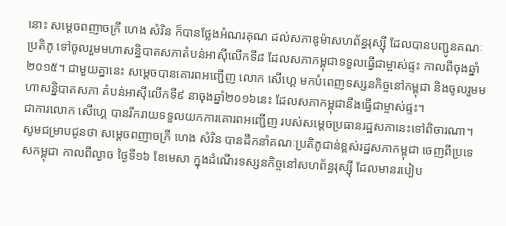នោះ សម្តេចពញាចក្រី ហេង សំរិន ក៏បានថ្លែងអំណរគុណ ដល់សភាឌូម៉ាសហព័ន្ធរុស្ស៊ី ដែលបានបញ្ជូនគណៈប្រតិភូ ទៅចូលរួមមហាសន្និបាតសភាតំបន់អាស៊ីលើកទី៨ ដែលសភាកម្ពុជាទទួលធ្វើជាម្ចាស់ផ្ទះ កាលពីចុងឆ្នាំ២០១៥។ ជាមួយគ្នានេះ សម្តេចបានគោរពអញ្ជើញ លោក សើហ្គេ មកបំពេញទស្សនកិច្ចនៅកម្ពុជា និងចូលរួមមហាសន្និបាតសភា តំបន់អាស៊ីលើកទី៩ នាចុងឆ្នាំ២០១៦នេះ ដែលសភាកម្ពុជានឹងធ្វើជាម្ចាស់ផ្ទះ។
ជាការលោក សើហ្គេ បានរីករាយទទួលយកការគោរពអញ្ជើញ របស់សម្តេចប្រធានរដ្ឋសភានេះទៅពិចារណា។
សូមជម្រាបជូនថា សម្ដេចពញាចក្រី ហេង សំរិន បានដឹកនាំគណៈប្រតិភូជាន់ខ្ពស់រដ្ឋសភាកម្ពុជា ចេញពីប្រទេសកម្ពុជា កាលពីល្ងាច ថ្ងៃទី១៦ ខែមេសា ក្នុងដំណើរទស្សនកិច្ចនៅសហព័ន្ធរុស្ស៊ី ដែលមានរបៀប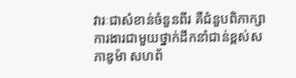វារៈជាសំខាន់ចំនួនពីរ គឺជំនួបពិភាក្សាការងារជាមួយថ្នាក់ដឹកនាំជាន់ខ្ពស់សភាឌូម៉ា សហព័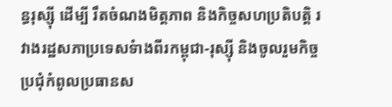ន្ធរុស្ស៊ី ដើម្បី រឹតចំណងមិត្តភាព និងកិច្ចសហប្រតិបត្តិ រវាងរដ្ឋសភាប្រទេសទំាងពីរកម្ពុជា-រុស្ស៊ី និងចូលរួមកិច្ចប្រជុំកំពូលប្រធានស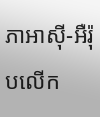ភាអាស៊ី-អឺរ៉ុបលើក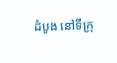ដំបូង នៅទីក្រុ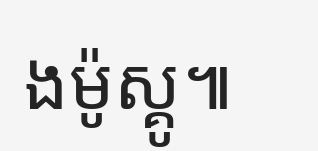ងម៉ូស្គូ៕